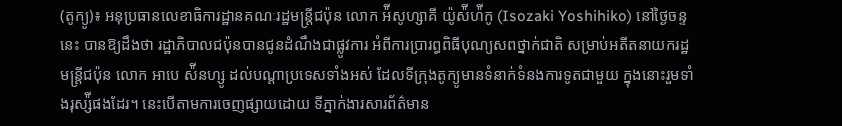(តូក្យូ)៖ អនុប្រធានលេខាធិការដ្ឋានគណៈរដ្ឋមន្រ្តីជប៉ុន លោក អ៉ីសូហ្សាគី យ៉ូស៉ីហ៉ីកូ (Isozaki Yoshihiko) នៅថ្ងៃចន្ទនេះ បានឱ្យដឹងថា រដ្ឋាភិបាលជប៉ុនបានជូនដំណឹងជាផ្លូវការ អំពីការប្រារព្ធពិធីបុណ្យសពថ្នាក់ជាតិ សម្រាប់អតីតនាយករដ្ឋមន្រ្តីជប៉ុន លោក អាបេ ស៉ីនហ្សូ ដល់បណ្តាប្រទេសទាំងអស់ ដែលទីក្រុងតូក្យូមានទំនាក់ទំនងការទូតជាមួយ ក្នុងនោះរួមទាំងរុស្ស៉ីផងដែរ។ នេះបើតាមការចេញផ្សាយដោយ ទីភ្នាក់ងារសារព័ត៌មាន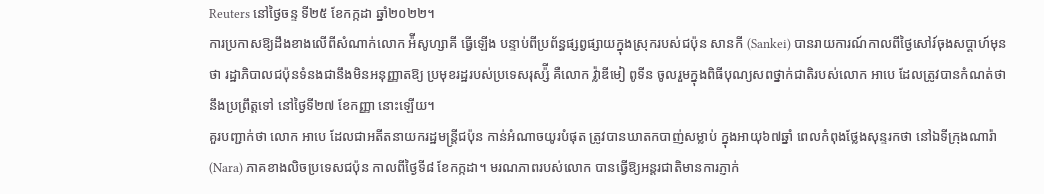Reuters នៅថ្ងៃចន្ទ ទី២៥ ខែកក្កដា ឆ្នាំ២០២២។
ការប្រកាសឱ្យដឹងខាងលើពីសំណាក់លោក អ៉ីសូហ្សាគី ធ្វើឡើង បន្ទាប់ពីប្រព័ន្ធផ្សព្វផ្សាយក្នុងស្រុករបស់ជប៉ុន សានកី (Sankei) បានរាយការណ៍កាលពីថ្ងៃសៅរ៍ចុងសប្តាហ៍មុនថា រដ្ឋាភិបាលជប៉ុនទំនងជានឹងមិនអនុញ្ញាតឱ្យ ប្រមុខរដ្ឋរបស់ប្រទេសរុស្ស៉ី គឺលោក វ៉្លាឌីមៀ ពូទីន ចូលរួមក្នុងពិធីបុណ្យសពថ្នាក់ជាតិរបស់លោក អាបេ ដែលត្រូវបានកំណត់ថា នឹងប្រព្រឹត្តទៅ នៅថ្ងៃទី២៧ ខែកញ្ញា នោះឡើយ។
គួរបញ្ជាក់ថា លោក អាបេ ដែលជាអតីតនាយករដ្ឋមន្រ្តីជប៉ុន កាន់អំណាចយូរបំផុត ត្រូវបានឃាតកបាញ់សម្លាប់ ក្នុងអាយុ៦៧ឆ្នាំ ពេលកំពុងថ្លែងសុន្ទរកថា នៅឯទីក្រុងណារ៉ា (Nara) ភាគខាងលិចប្រទេសជប៉ុន កាលពីថ្ងៃទី៨ ខែកក្កដា។ មរណភាពរបស់លោក បានធ្វើឱ្យអន្តរជាតិមានការភ្ញាក់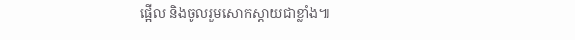ផ្អើល និងចូលរួមសោកស្តាយជាខ្លាំង៕